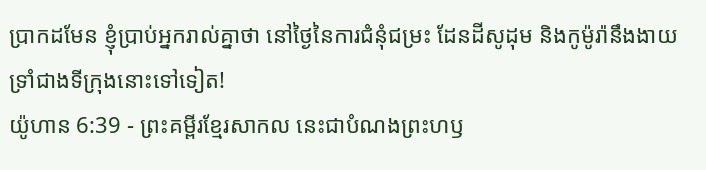ប្រាកដមែន ខ្ញុំប្រាប់អ្នករាល់គ្នាថា នៅថ្ងៃនៃការជំនុំជម្រះ ដែនដីសូដុម និងកូម៉ូរ៉ានឹងងាយទ្រាំជាងទីក្រុងនោះទៅទៀត!
យ៉ូហាន 6:39 - ព្រះគម្ពីរខ្មែរសាកល នេះជាបំណងព្រះហឫ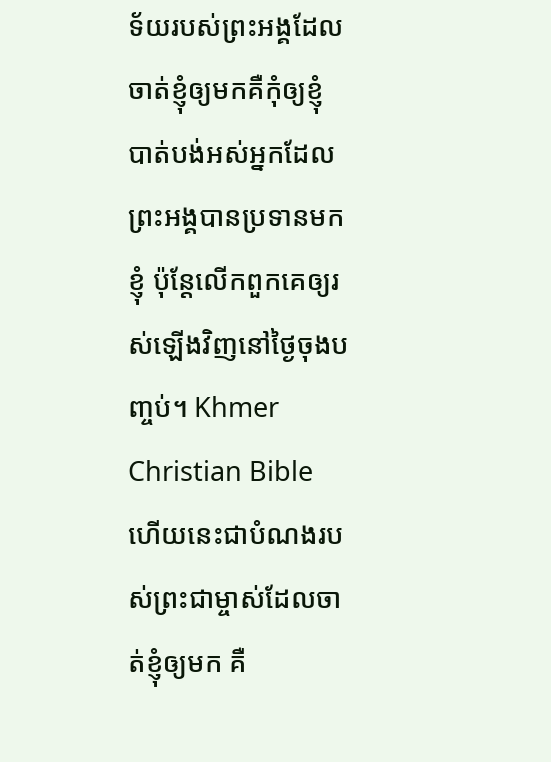ទ័យរបស់ព្រះអង្គដែលចាត់ខ្ញុំឲ្យមកគឺកុំឲ្យខ្ញុំបាត់បង់អស់អ្នកដែលព្រះអង្គបានប្រទានមកខ្ញុំ ប៉ុន្តែលើកពួកគេឲ្យរស់ឡើងវិញនៅថ្ងៃចុងបញ្ចប់។ Khmer Christian Bible ហើយនេះជាបំណងរបស់ព្រះជាម្ចាស់ដែលចាត់ខ្ញុំឲ្យមក គឺ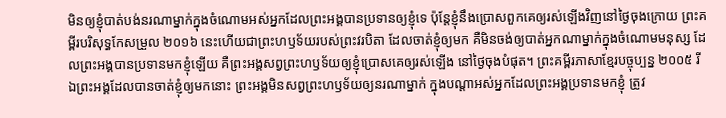មិនឲ្យខ្ញុំបាត់បង់នរណាម្នាក់ក្នុងចំណោមអស់អ្នកដែលព្រះអង្គបានប្រទានឲ្យខ្ញុំទេ ប៉ុន្ដែខ្ញុំនឹងប្រោសពួកគេឲ្យរស់ឡើងវិញនៅថ្ងៃចុងក្រោយ ព្រះគម្ពីរបរិសុទ្ធកែសម្រួល ២០១៦ នេះហើយជាព្រះហឫទ័យរបស់ព្រះវរបិតា ដែលចាត់ខ្ញុំឲ្យមក គឺមិនចង់ឲ្យបាត់អ្នកណាម្នាក់ក្នុងចំណោមមនុស្ស ដែលព្រះអង្គបានប្រទានមកខ្ញុំឡើយ គឺព្រះអង្គសព្វព្រះហឫទ័យឲ្យខ្ញុំប្រោសគេឲ្យរស់ឡើង នៅថ្ងៃចុងបំផុត។ ព្រះគម្ពីរភាសាខ្មែរបច្ចុប្បន្ន ២០០៥ រីឯព្រះអង្គដែលបានចាត់ខ្ញុំឲ្យមកនោះ ព្រះអង្គមិនសព្វព្រះហឫទ័យឲ្យនរណាម្នាក់ ក្នុងបណ្ដាអស់អ្នកដែលព្រះអង្គប្រទានមកខ្ញុំ ត្រូវ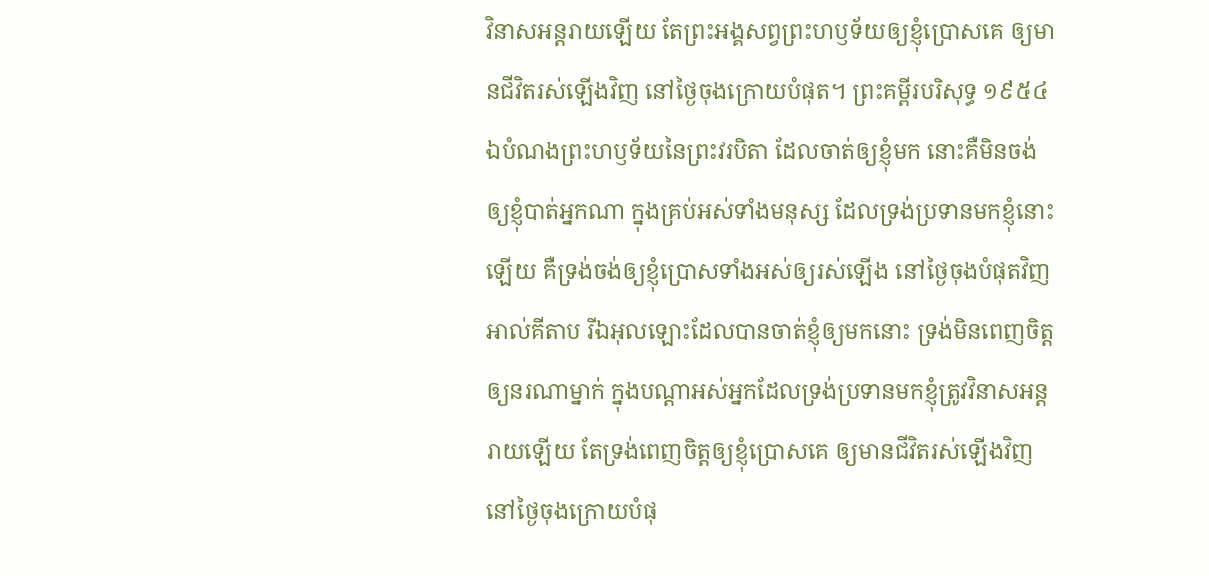វិនាសអន្តរាយឡើយ តែព្រះអង្គសព្វព្រះហឫទ័យឲ្យខ្ញុំប្រោសគេ ឲ្យមានជីវិតរស់ឡើងវិញ នៅថ្ងៃចុងក្រោយបំផុត។ ព្រះគម្ពីរបរិសុទ្ធ ១៩៥៤ ឯបំណងព្រះហឫទ័យនៃព្រះវរបិតា ដែលចាត់ឲ្យខ្ញុំមក នោះគឺមិនចង់ឲ្យខ្ញុំបាត់អ្នកណា ក្នុងគ្រប់អស់ទាំងមនុស្ស ដែលទ្រង់ប្រទានមកខ្ញុំនោះឡើយ គឺទ្រង់ចង់ឲ្យខ្ញុំប្រោសទាំងអស់ឲ្យរស់ឡើង នៅថ្ងៃចុងបំផុតវិញ អាល់គីតាប រីឯអុលឡោះដែលបានចាត់ខ្ញុំឲ្យមកនោះ ទ្រង់មិនពេញចិត្តឲ្យនរណាម្នាក់ ក្នុងបណ្ដាអស់អ្នកដែលទ្រង់ប្រទានមកខ្ញុំត្រូវវិនាសអន្ដរាយឡើយ តែទ្រង់ពេញចិត្តឲ្យខ្ញុំប្រោសគេ ឲ្យមានជីវិតរស់ឡើងវិញ នៅថ្ងៃចុងក្រោយបំផុ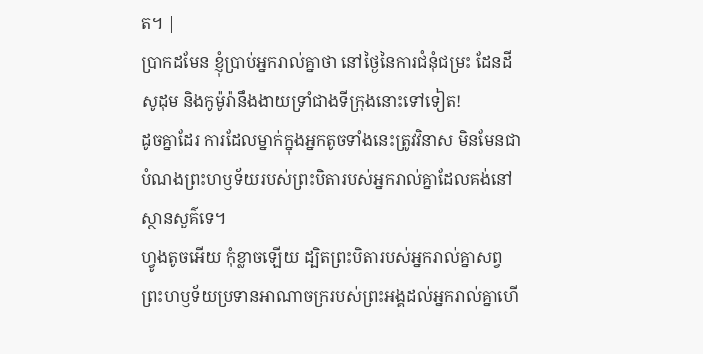ត។ |
ប្រាកដមែន ខ្ញុំប្រាប់អ្នករាល់គ្នាថា នៅថ្ងៃនៃការជំនុំជម្រះ ដែនដីសូដុម និងកូម៉ូរ៉ានឹងងាយទ្រាំជាងទីក្រុងនោះទៅទៀត!
ដូចគ្នាដែរ ការដែលម្នាក់ក្នុងអ្នកតូចទាំងនេះត្រូវវិនាស មិនមែនជាបំណងព្រះហឫទ័យរបស់ព្រះបិតារបស់អ្នករាល់គ្នាដែលគង់នៅស្ថានសួគ៌ទេ។
ហ្វូងតូចអើយ កុំខ្លាចឡើយ ដ្បិតព្រះបិតារបស់អ្នករាល់គ្នាសព្វព្រះហឫទ័យប្រទានអាណាចក្ររបស់ព្រះអង្គដល់អ្នករាល់គ្នាហើ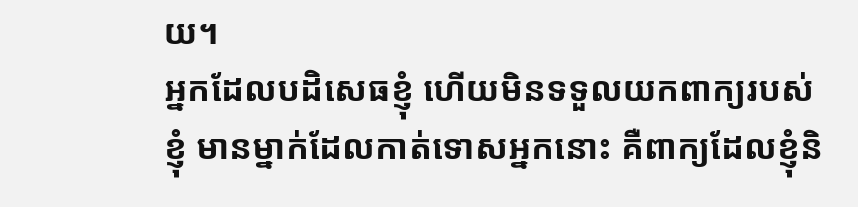យ។
អ្នកដែលបដិសេធខ្ញុំ ហើយមិនទទួលយកពាក្យរបស់ខ្ញុំ មានម្នាក់ដែលកាត់ទោសអ្នកនោះ គឺពាក្យដែលខ្ញុំនិ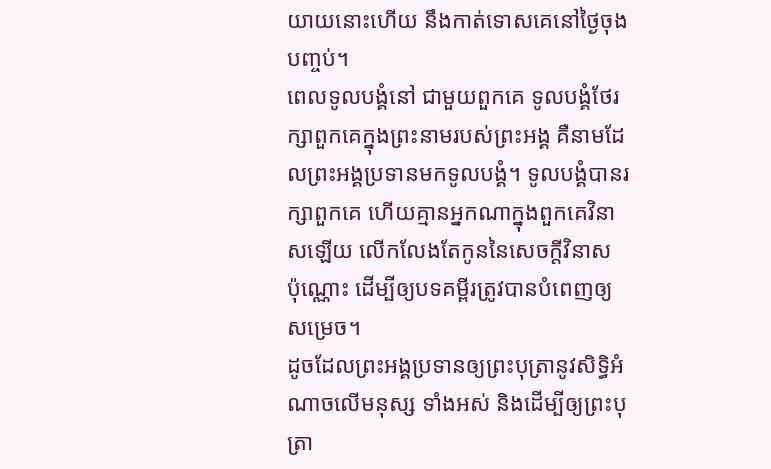យាយនោះហើយ នឹងកាត់ទោសគេនៅថ្ងៃចុងបញ្ចប់។
ពេលទូលបង្គំនៅ ជាមួយពួកគេ ទូលបង្គំថែរក្សាពួកគេក្នុងព្រះនាមរបស់ព្រះអង្គ គឺនាមដែលព្រះអង្គប្រទានមកទូលបង្គំ។ ទូលបង្គំបានរក្សាពួកគេ ហើយគ្មានអ្នកណាក្នុងពួកគេវិនាសឡើយ លើកលែងតែកូននៃសេចក្ដីវិនាស ប៉ុណ្ណោះ ដើម្បីឲ្យបទគម្ពីរត្រូវបានបំពេញឲ្យសម្រេច។
ដូចដែលព្រះអង្គប្រទានឲ្យព្រះបុត្រានូវសិទ្ធិអំណាចលើមនុស្ស ទាំងអស់ និងដើម្បីឲ្យព្រះបុត្រា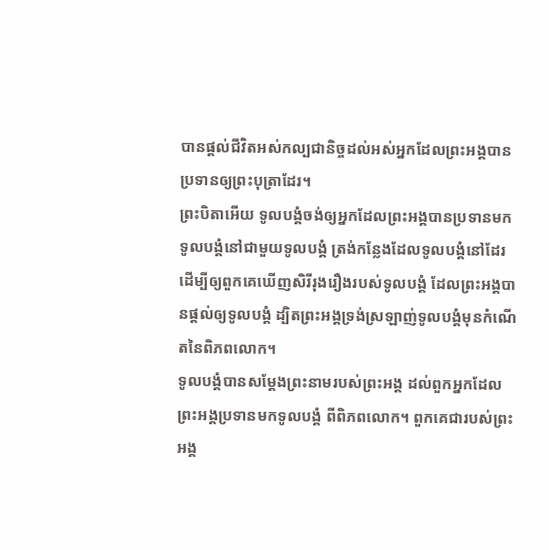បានផ្ដល់ជីវិតអស់កល្បជានិច្ចដល់អស់អ្នកដែលព្រះអង្គបានប្រទានឲ្យព្រះបុត្រាដែរ។
ព្រះបិតាអើយ ទូលបង្គំចង់ឲ្យអ្នកដែលព្រះអង្គបានប្រទានមកទូលបង្គំនៅជាមួយទូលបង្គំ ត្រង់កន្លែងដែលទូលបង្គំនៅដែរ ដើម្បីឲ្យពួកគេឃើញសិរីរុងរឿងរបស់ទូលបង្គំ ដែលព្រះអង្គបានផ្ដល់ឲ្យទូលបង្គំ ដ្បិតព្រះអង្គទ្រង់ស្រឡាញ់ទូលបង្គំមុនកំណើតនៃពិភពលោក។
ទូលបង្គំបានសម្ដែងព្រះនាមរបស់ព្រះអង្គ ដល់ពួកអ្នកដែលព្រះអង្គប្រទានមកទូលបង្គំ ពីពិភពលោក។ ពួកគេជារបស់ព្រះអង្គ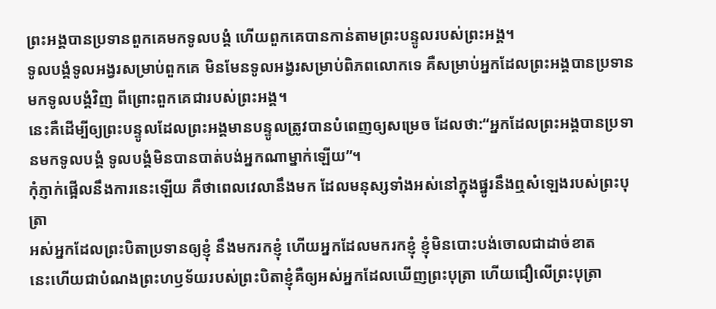ព្រះអង្គបានប្រទានពួកគេមកទូលបង្គំ ហើយពួកគេបានកាន់តាមព្រះបន្ទូលរបស់ព្រះអង្គ។
ទូលបង្គំទូលអង្វរសម្រាប់ពួកគេ មិនមែនទូលអង្វរសម្រាប់ពិភពលោកទេ គឺសម្រាប់អ្នកដែលព្រះអង្គបានប្រទានមកទូលបង្គំវិញ ពីព្រោះពួកគេជារបស់ព្រះអង្គ។
នេះគឺដើម្បីឲ្យព្រះបន្ទូលដែលព្រះអង្គមានបន្ទូលត្រូវបានបំពេញឲ្យសម្រេច ដែលថា:“អ្នកដែលព្រះអង្គបានប្រទានមកទូលបង្គំ ទូលបង្គំមិនបានបាត់បង់អ្នកណាម្នាក់ឡើយ”។
កុំភ្ញាក់ផ្អើលនឹងការនេះឡើយ គឺថាពេលវេលានឹងមក ដែលមនុស្សទាំងអស់នៅក្នុងផ្នូរនឹងឮសំឡេងរបស់ព្រះបុត្រា
អស់អ្នកដែលព្រះបិតាប្រទានឲ្យខ្ញុំ នឹងមករកខ្ញុំ ហើយអ្នកដែលមករកខ្ញុំ ខ្ញុំមិនបោះបង់ចោលជាដាច់ខាត
នេះហើយជាបំណងព្រះហឫទ័យរបស់ព្រះបិតាខ្ញុំគឺឲ្យអស់អ្នកដែលឃើញព្រះបុត្រា ហើយជឿលើព្រះបុត្រា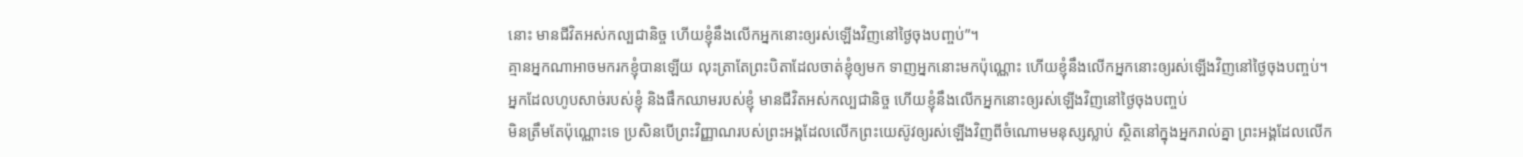នោះ មានជីវិតអស់កល្បជានិច្ច ហើយខ្ញុំនឹងលើកអ្នកនោះឲ្យរស់ឡើងវិញនៅថ្ងៃចុងបញ្ចប់”។
គ្មានអ្នកណាអាចមករកខ្ញុំបានឡើយ លុះត្រាតែព្រះបិតាដែលចាត់ខ្ញុំឲ្យមក ទាញអ្នកនោះមកប៉ុណ្ណោះ ហើយខ្ញុំនឹងលើកអ្នកនោះឲ្យរស់ឡើងវិញនៅថ្ងៃចុងបញ្ចប់។
អ្នកដែលហូបសាច់របស់ខ្ញុំ និងផឹកឈាមរបស់ខ្ញុំ មានជីវិតអស់កល្បជានិច្ច ហើយខ្ញុំនឹងលើកអ្នកនោះឲ្យរស់ឡើងវិញនៅថ្ងៃចុងបញ្ចប់
មិនត្រឹមតែប៉ុណ្ណោះទេ ប្រសិនបើព្រះវិញ្ញាណរបស់ព្រះអង្គដែលលើកព្រះយេស៊ូវឲ្យរស់ឡើងវិញពីចំណោមមនុស្សស្លាប់ ស្ថិតនៅក្នុងអ្នករាល់គ្នា ព្រះអង្គដែលលើក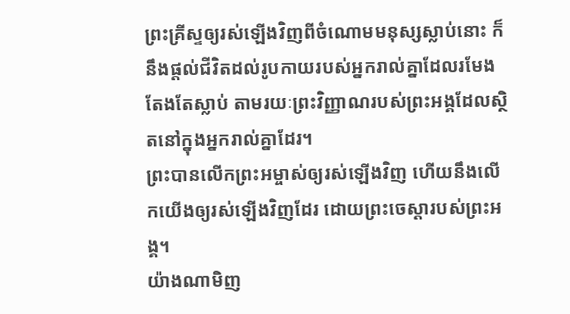ព្រះគ្រីស្ទឲ្យរស់ឡើងវិញពីចំណោមមនុស្សស្លាប់នោះ ក៏នឹងផ្ដល់ជីវិតដល់រូបកាយរបស់អ្នករាល់គ្នាដែលរមែងតែងតែស្លាប់ តាមរយៈព្រះវិញ្ញាណរបស់ព្រះអង្គដែលស្ថិតនៅក្នុងអ្នករាល់គ្នាដែរ។
ព្រះបានលើកព្រះអម្ចាស់ឲ្យរស់ឡើងវិញ ហើយនឹងលើកយើងឲ្យរស់ឡើងវិញដែរ ដោយព្រះចេស្ដារបស់ព្រះអង្គ។
យ៉ាងណាមិញ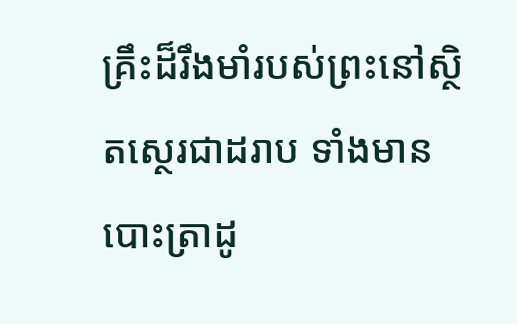គ្រឹះដ៏រឹងមាំរបស់ព្រះនៅស្ថិតស្ថេរជាដរាប ទាំងមានបោះត្រាដូ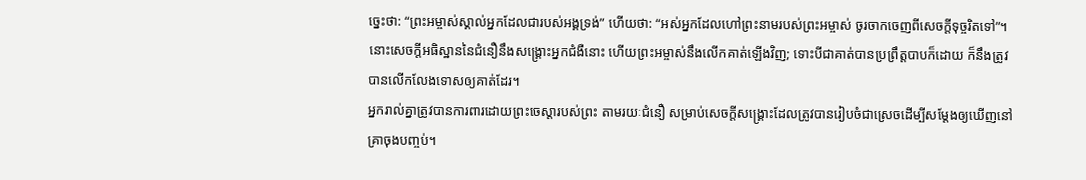ច្នេះថា: “ព្រះអម្ចាស់ស្គាល់អ្នកដែលជារបស់អង្គទ្រង់” ហើយថា: “អស់អ្នកដែលហៅព្រះនាមរបស់ព្រះអម្ចាស់ ចូរចាកចេញពីសេចក្ដីទុច្ចរិតទៅ”។
នោះសេចក្ដីអធិស្ឋាននៃជំនឿនឹងសង្គ្រោះអ្នកជំងឺនោះ ហើយព្រះអម្ចាស់នឹងលើកគាត់ឡើងវិញ; ទោះបីជាគាត់បានប្រព្រឹត្តបាបក៏ដោយ ក៏នឹងត្រូវបានលើកលែងទោសឲ្យគាត់ដែរ។
អ្នករាល់គ្នាត្រូវបានការពារដោយព្រះចេស្ដារបស់ព្រះ តាមរយៈជំនឿ សម្រាប់សេចក្ដីសង្គ្រោះដែលត្រូវបានរៀបចំជាស្រេចដើម្បីសម្ដែងឲ្យឃើញនៅគ្រាចុងបញ្ចប់។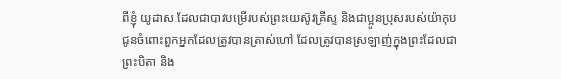ពីខ្ញុំ យូដាស ដែលជាបាវបម្រើរបស់ព្រះយេស៊ូវគ្រីស្ទ និងជាប្អូនប្រុសរបស់យ៉ាកុប ជូនចំពោះពួកអ្នកដែលត្រូវបានត្រាស់ហៅ ដែលត្រូវបានស្រឡាញ់ក្នុងព្រះដែលជាព្រះបិតា និង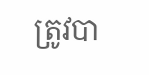ត្រូវបា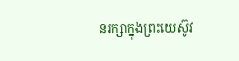នរក្សាក្នុងព្រះយេស៊ូវ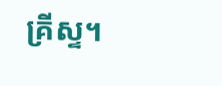គ្រីស្ទ។